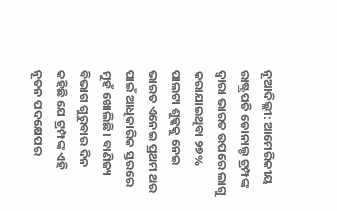ନୂଆଦିଲ୍ଲୀ: ଆମେରିକୀୟ ରାଷ୍ଟ୍ରପତି ଡୋନାଲ୍ଡ ଟ୍ରମ୍ପଙ୍କ ଦ୍ୱାରା ଭାରତ ଉପରେ ଲାଗୁ କରାଯାଇଥିବା ୨୭% ପାଲଟା ଶୁଳ୍କକୁ ନେଇ ଭାରତ ଏନେଇ ପ୍ରଥମ ଥର ପାଇଁ ଆଧିକାରିକ ସ୍ତରରେ ମୁହଁ ଖୋଲିଛି। ବାଣିଜ୍ୟ ବିଭାଗ ଗୁରୁବାର ଦିନ କହିଛି ଯେ ଟ୍ରମ୍ପଙ୍କ ଏହି ନୂତନ ପଦକ୍ଷେପର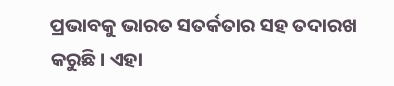ପ୍ରଭାବକୁ ଭାରତ ସତର୍କତାର ସହ ତଦାରଖ କରୁଛି। ଏହା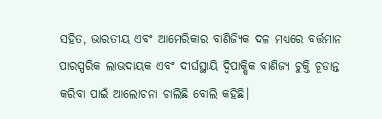ସହିତ, ଭାରତୀୟ ଏବଂ ଆମେରିକାର ବାଣିଜ୍ୟିକ ଦଳ ମଧ୍ୟରେ ବର୍ତ୍ତମାନ ପାରସ୍ପରିକ ଲାଭଦାୟକ ଏବଂ ଦୀର୍ଘସ୍ଥାୟି ଦ୍ୱିପାକ୍ଷିକ ବାଣିଜ୍ୟ ଚୁକ୍ତି ଚୂଡାନ୍ତ କରିବା ପାଇଁ ଆଲୋଚନା ଚାଲିଛି ବୋଲି କହିଛି।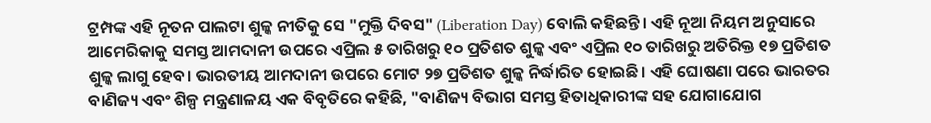ଟ୍ରମ୍ପଙ୍କ ଏହି ନୂତନ ପାଲଟା ଶୁଳ୍କ ନୀତିକୁ ସେ "ମୁକ୍ତି ଦିବସ" (Liberation Day) ବୋଲି କହିଛନ୍ତି। ଏହି ନୂଆ ନିୟମ ଅନୁସାରେ ଆମେରିକାକୁ ସମସ୍ତ ଆମଦାନୀ ଉପରେ ଏପ୍ରିଲ ୫ ତାରିଖରୁ ୧୦ ପ୍ରତିଶତ ଶୁଳ୍କ ଏବଂ ଏପ୍ରିଲ ୧୦ ତାରିଖରୁ ଅତିରିକ୍ତ ୧୭ ପ୍ରତିଶତ ଶୁଳ୍କ ଲାଗୁ ହେବ। ଭାରତୀୟ ଆମଦାନୀ ଉପରେ ମୋଟ ୨୭ ପ୍ରତିଶତ ଶୁଳ୍କ ନିର୍ଦ୍ଧାରିତ ହୋଇଛି। ଏହି ଘୋଷଣା ପରେ ଭାରତର ବାଣିଜ୍ୟ ଏବଂ ଶିଳ୍ପ ମନ୍ତ୍ରଣାଳୟ ଏକ ବିବୃତିରେ କହିଛି, "ବାଣିଜ୍ୟ ବିଭାଗ ସମସ୍ତ ହିତାଧିକାରୀଙ୍କ ସହ ଯୋଗାଯୋଗ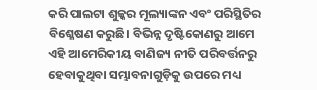କରି ପାଲଟା ଶୁଳ୍କର ମୂଲ୍ୟାଙ୍କନ ଏବଂ ପରିସ୍ଥିତିର ବିଶ୍ଳେଷଣ କରୁଛି। ବିଭିନ୍ନ ଦୃଷ୍ଟିକୋଣରୁ ଆମେ ଏହି ଆମେରିକୀୟ ବାଣିଜ୍ୟ ନୀତି ପରିବର୍ତ୍ତନରୁ ହେବାକୁଥିବା ସମ୍ଭାବନାଗୁଡ଼ିକୁ ଉପରେ ମଧ୍ୟ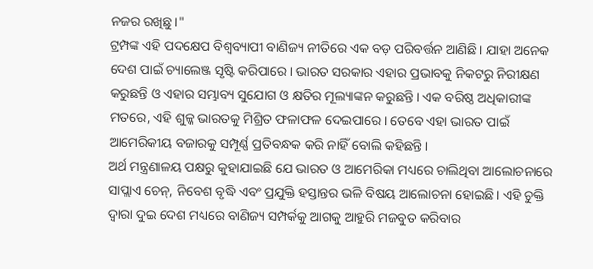ନଜର ରଖିଛୁ।"
ଟ୍ରମ୍ପଙ୍କ ଏହି ପଦକ୍ଷେପ ବିଶ୍ୱବ୍ୟାପୀ ବାଣିଜ୍ୟ ନୀତିରେ ଏକ ବଡ଼ ପରିବର୍ତ୍ତନ ଆଣିଛି। ଯାହା ଅନେକ ଦେଶ ପାଇଁ ଚ୍ୟାଲେଞ୍ଜ ସୃଷ୍ଟି କରିପାରେ। ଭାରତ ସରକାର ଏହାର ପ୍ରଭାବକୁ ନିକଟରୁ ନିରୀକ୍ଷଣ କରୁଛନ୍ତି ଓ ଏହାର ସମ୍ଭାବ୍ୟ ସୁଯୋଗ ଓ କ୍ଷତିର ମୂଲ୍ୟାଙ୍କନ କରୁଛନ୍ତି। ଏକ ବରିଷ୍ଠ ଅଧିକାରୀଙ୍କ ମତରେ, ଏହି ଶୁଳ୍କ ଭାରତକୁ ମିଶ୍ରିତ ଫଳାଫଳ ଦେଇପାରେ। ତେବେ ଏହା ଭାରତ ପାଇଁ ଆମେରିକୀୟ ବଜାରକୁ ସମ୍ପୂର୍ଣ୍ଣ ପ୍ରତିବନ୍ଧକ କରି ନାହିଁ ବୋଲି କହିଛନ୍ତି।
ଅର୍ଥ ମନ୍ତ୍ରଣାଳୟ ପକ୍ଷରୁ କୁହାଯାଇଛି ଯେ ଭାରତ ଓ ଆମେରିକା ମଧ୍ୟରେ ଚାଲିଥିବା ଆଲୋଚନାରେ ସାପ୍ଲାଏ ଚେନ୍, ନିବେଶ ବୃଦ୍ଧି ଏବଂ ପ୍ରଯୁକ୍ତି ହସ୍ତାନ୍ତର ଭଳି ବିଷୟ ଆଲୋଚନା ହୋଇଛି। ଏହି ଚୁକ୍ତି ଦ୍ୱାରା ଦୁଇ ଦେଶ ମଧ୍ୟରେ ବାଣିଜ୍ୟ ସମ୍ପର୍କକୁ ଆଗକୁ ଆହୁରି ମଜବୁତ କରିବାର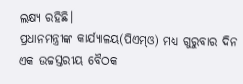ଲକ୍ଷ୍ୟ ରହିଛି।
ପ୍ରଧାନମନ୍ତ୍ରୀଙ୍କ କାର୍ଯ୍ୟାଳୟ(ପିଏମ୍ଓ) ମଧ୍ୟ ଗୁରୁବାର ଦିନ ଏକ ଉଚ୍ଚସ୍ତରୀୟ ବୈଠକ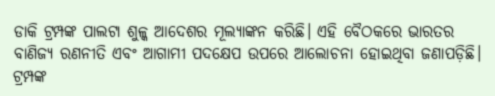ଡାକି ଟ୍ରମ୍ପଙ୍କ ପାଲଟା ଶୁଳ୍କ ଆଦେଶର ମୂଲ୍ୟାଙ୍କନ କରିଛି। ଏହି ବୈଠକରେ ଭାରତର ବାଣିଜ୍ୟ ରଣନୀତି ଏବଂ ଆଗାମୀ ପଦକ୍ଷେପ ଉପରେ ଆଲୋଚନା ହୋଇଥିବା ଜଣାପଡ଼ିଛି।
ଟ୍ରମ୍ପଙ୍କ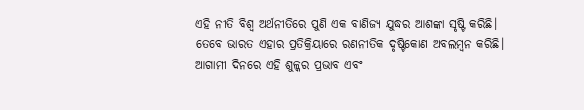ଏହି ନୀତି ବିଶ୍ୱ ଅର୍ଥନୀତିରେ ପୁଣି ଏକ ବାଣିଜ୍ୟ ଯୁଦ୍ଧର ଆଶଙ୍କା ସୃଷ୍ଟି କରିଛି। ତେବେ ଭାରତ ଏହାର ପ୍ରତିକ୍ରିୟାରେ ରଣନୀତିକ ଦୃଷ୍ଟିକୋଣ ଅବଲମ୍ବନ କରିଛି। ଆଗାମୀ ଦିନରେ ଏହି ଶୁଳ୍କର ପ୍ରଭାବ ଏବଂ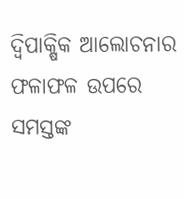ଦ୍ୱିପାକ୍ଷିକ ଆଲୋଚନାର ଫଳାଫଳ ଉପରେ ସମସ୍ତଙ୍କ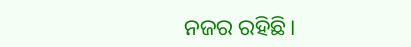ନଜର ରହିଛି।